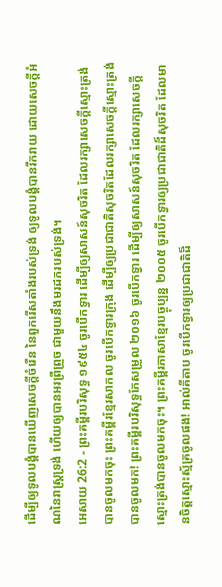ដើម្បីឲ្យទូលបង្គំបានឃើញសេចក្ដីចំរើន នៃពួករើសតាំងរបស់ទ្រង់ ឲ្យទូលបង្គំបានរីករាយ ដោយសេចក្ដីអំណនៃរាស្ត្រទ្រង់ ហើយឲ្យបានអរព្រឺព្រួច ជាមួយនឹងមរដករបស់ទ្រង់។
អេសាយ 26:2 - ព្រះគម្ពីរបរិសុទ្ធ ១៩៥៤ ចូរបើកទ្វារ ដើម្បីឲ្យសាសន៍សុចរិត ដែលរក្សាសេចក្ដីស្មោះត្រង់បានចូលមកចុះ ព្រះគម្ពីរខ្មែរសាកល ចូរបើកទ្វារក្រុង ដើម្បីឲ្យប្រជាជាតិសុចរិតដែលរក្សាសេចក្ដីស្មោះត្រង់ បានចូលមក! ព្រះគម្ពីរបរិសុទ្ធកែសម្រួល ២០១៦ ចូរបើកទ្វារ ដើម្បីឲ្យសាសន៍សុចរិត ដែលរក្សាសេចក្ដីស្មោះត្រង់បានចូលមកចុះ។ ព្រះគម្ពីរភាសាខ្មែរបច្ចុប្បន្ន ២០០៥ ចូរបើកទ្វារឲ្យប្រជាជាតិដ៏សុចរិត ដែលមានចិត្តស្មោះស្ម័គ្រចូលផង! អាល់គីតាប ចូរបើកទ្វារឲ្យប្រជាជាតិដ៏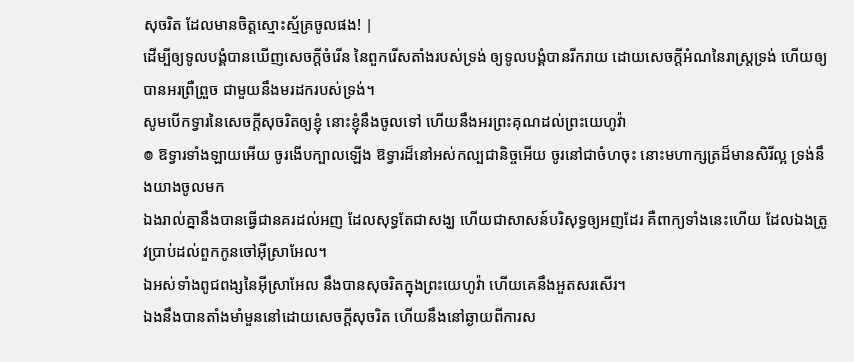សុចរិត ដែលមានចិត្តស្មោះស្ម័គ្រចូលផង! |
ដើម្បីឲ្យទូលបង្គំបានឃើញសេចក្ដីចំរើន នៃពួករើសតាំងរបស់ទ្រង់ ឲ្យទូលបង្គំបានរីករាយ ដោយសេចក្ដីអំណនៃរាស្ត្រទ្រង់ ហើយឲ្យបានអរព្រឺព្រួច ជាមួយនឹងមរដករបស់ទ្រង់។
សូមបើកទ្វារនៃសេចក្ដីសុចរិតឲ្យខ្ញុំ នោះខ្ញុំនឹងចូលទៅ ហើយនឹងអរព្រះគុណដល់ព្រះយេហូវ៉ា
៙ ឱទ្វារទាំងឡាយអើយ ចូរងើបក្បាលឡើង ឱទ្វារដ៏នៅអស់កល្បជានិច្ចអើយ ចូរនៅជាចំហចុះ នោះមហាក្សត្រដ៏មានសិរីល្អ ទ្រង់នឹងយាងចូលមក
ឯងរាល់គ្នានឹងបានធ្វើជានគរដល់អញ ដែលសុទ្ធតែជាសង្ឃ ហើយជាសាសន៍បរិសុទ្ធឲ្យអញដែរ គឺពាក្យទាំងនេះហើយ ដែលឯងត្រូវប្រាប់ដល់ពួកកូនចៅអ៊ីស្រាអែល។
ឯអស់ទាំងពូជពង្សនៃអ៊ីស្រាអែល នឹងបានសុចរិតក្នុងព្រះយេហូវ៉ា ហើយគេនឹងអួតសរសើរ។
ឯងនឹងបានតាំងមាំមួននៅដោយសេចក្ដីសុចរិត ហើយនឹងនៅឆ្ងាយពីការស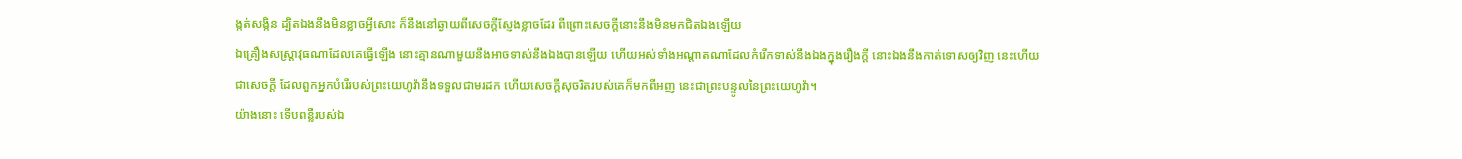ង្កត់សង្កិន ដ្បិតឯងនឹងមិនខ្លាចអ្វីសោះ ក៏នឹងនៅឆ្ងាយពីសេចក្ដីស្ញែងខ្លាចដែរ ពីព្រោះសេចក្ដីនោះនឹងមិនមកជិតឯងឡើយ
ឯគ្រឿងសស្ត្រាវុធណាដែលគេធ្វើឡើង នោះគ្មានណាមួយនឹងអាចទាស់នឹងឯងបានឡើយ ហើយអស់ទាំងអណ្តាតណាដែលកំរើកទាស់នឹងឯងក្នុងរឿងក្តី នោះឯងនឹងកាត់ទោសឲ្យវិញ នេះហើយជាសេចក្ដី ដែលពួកអ្នកបំរើរបស់ព្រះយេហូវ៉ានឹងទទួលជាមរដក ហើយសេចក្ដីសុចរិតរបស់គេក៏មកពីអញ នេះជាព្រះបន្ទូលនៃព្រះយេហូវ៉ា។
យ៉ាងនោះ ទើបពន្លឺរបស់ឯ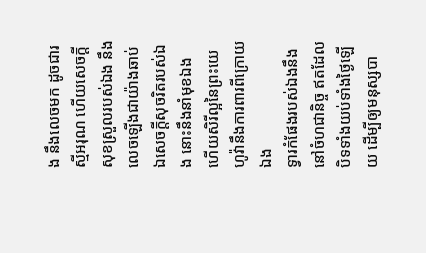ង នឹងលេចមក ដូចជារស្មីអរុណ ហើយសេចក្ដីសុខស្រួលរបស់ឯង នឹងលេចឡើងជាយ៉ាងឆាប់ ឯសេចក្ដីសុចរិតរបស់ឯង នោះនឹងនាំមុខឯង ហើយសិរីល្អនៃព្រះយេហូវ៉ានឹងការពារពីក្រោយឯង
ទ្វារកំផែងរបស់ឯងនឹងនៅចំហជានិច្ច ឥតដែលបិទទាំងយប់ទាំងថ្ងៃឡើយ ដើម្បីឲ្យមនុស្សបា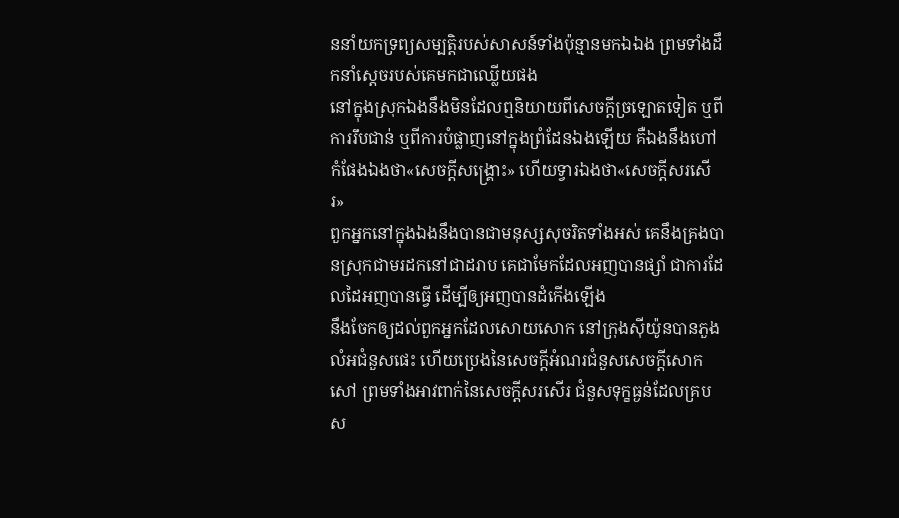ននាំយកទ្រព្យសម្បត្តិរបស់សាសន៍ទាំងប៉ុន្មានមកឯឯង ព្រមទាំងដឹកនាំស្តេចរបស់គេមកជាឈ្លើយផង
នៅក្នុងស្រុកឯងនឹងមិនដែលឮនិយាយពីសេចក្ដីច្រឡោតទៀត ឬពីការរឹបជាន់ ឬពីការបំផ្លាញនៅក្នុងព្រំដែនឯងឡើយ គឺឯងនឹងហៅកំផែងឯងថា«សេចក្ដីសង្គ្រោះ» ហើយទ្វារឯងថា«សេចក្ដីសរសើរ»
ពួកអ្នកនៅក្នុងឯងនឹងបានជាមនុស្សសុចរិតទាំងអស់ គេនឹងគ្រងបានស្រុកជាមរដកនៅជាដរាប គេជាមែកដែលអញបានផ្សាំ ជាការដែលដៃអញបានធ្វើ ដើម្បីឲ្យអញបានដំកើងឡើង
នឹងចែកឲ្យដល់ពួកអ្នកដែលសោយសោក នៅក្រុងស៊ីយ៉ូនបានភួងលំអជំនួសផេះ ហើយប្រេងនៃសេចក្ដីអំណរជំនួសសេចក្ដីសោកសៅ ព្រមទាំងអាវពាក់នៃសេចក្ដីសរសើរ ជំនួសទុក្ខធ្ងន់ដែលគ្របស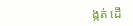ង្កត់ ដើ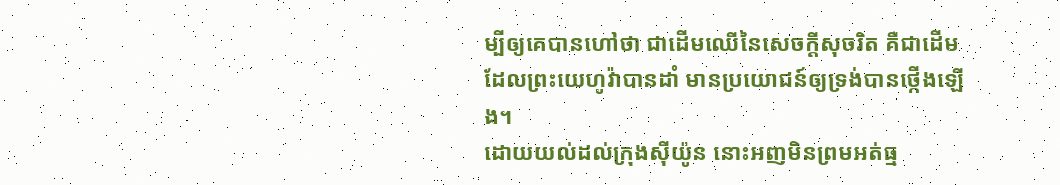ម្បីឲ្យគេបានហៅថា ជាដើមឈើនៃសេចក្ដីសុចរិត គឺជាដើមដែលព្រះយេហូវ៉ាបានដាំ មានប្រយោជន៍ឲ្យទ្រង់បានថ្កើងឡើង។
ដោយយល់ដល់ក្រុងស៊ីយ៉ូន នោះអញមិនព្រមអត់ធ្ម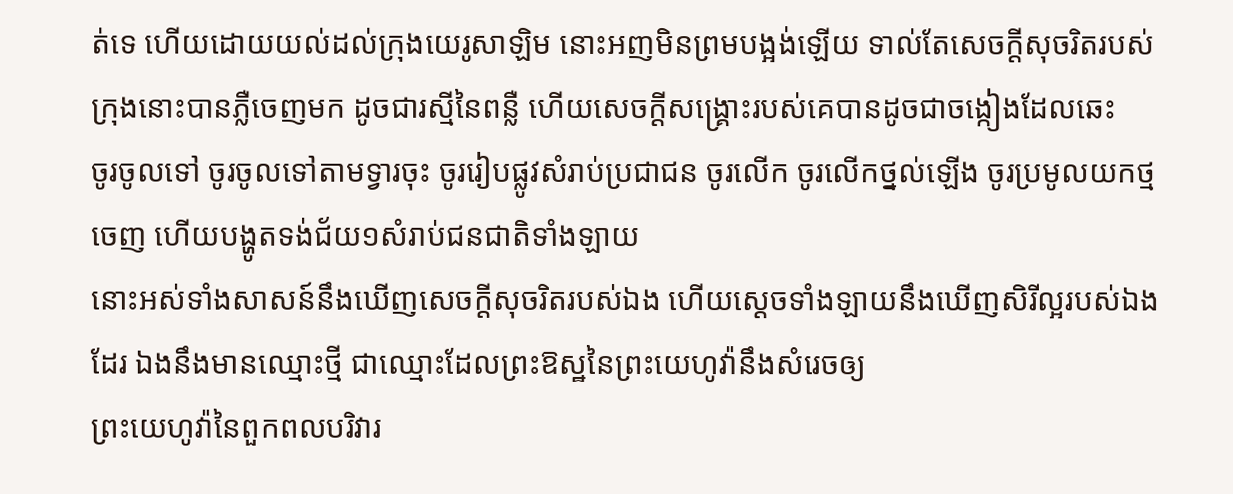ត់ទេ ហើយដោយយល់ដល់ក្រុងយេរូសាឡិម នោះអញមិនព្រមបង្អង់ឡើយ ទាល់តែសេចក្ដីសុចរិតរបស់ក្រុងនោះបានភ្លឺចេញមក ដូចជារស្មីនៃពន្លឺ ហើយសេចក្ដីសង្គ្រោះរបស់គេបានដូចជាចង្កៀងដែលឆេះ
ចូរចូលទៅ ចូរចូលទៅតាមទ្វារចុះ ចូររៀបផ្លូវសំរាប់ប្រជាជន ចូរលើក ចូរលើកថ្នល់ឡើង ចូរប្រមូលយកថ្មចេញ ហើយបង្ហូតទង់ជ័យ១សំរាប់ជនជាតិទាំងឡាយ
នោះអស់ទាំងសាសន៍នឹងឃើញសេចក្ដីសុចរិតរបស់ឯង ហើយស្ដេចទាំងឡាយនឹងឃើញសិរីល្អរបស់ឯងដែរ ឯងនឹងមានឈ្មោះថ្មី ជាឈ្មោះដែលព្រះឱស្ឋនៃព្រះយេហូវ៉ានឹងសំរេចឲ្យ
ព្រះយេហូវ៉ានៃពួកពលបរិវារ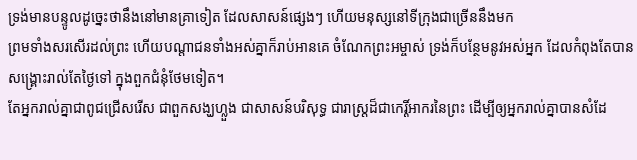ទ្រង់មានបន្ទូលដូច្នេះថានឹងនៅមានគ្រាទៀត ដែលសាសន៍ផ្សេងៗ ហើយមនុស្សនៅទីក្រុងជាច្រើននឹងមក
ព្រមទាំងសរសើរដល់ព្រះ ហើយបណ្តាជនទាំងអស់គ្នាក៏រាប់អានគេ ចំណែកព្រះអម្ចាស់ ទ្រង់ក៏បន្ថែមនូវអស់អ្នក ដែលកំពុងតែបានសង្គ្រោះរាល់តែថ្ងៃទៅ ក្នុងពួកជំនុំថែមទៀត។
តែអ្នករាល់គ្នាជាពូជជ្រើសរើស ជាពួកសង្ឃហ្លួង ជាសាសន៍បរិសុទ្ធ ជារាស្ត្រដ៏ជាកេរ្តិ៍អាករនៃព្រះ ដើម្បីឲ្យអ្នករាល់គ្នាបានសំដែ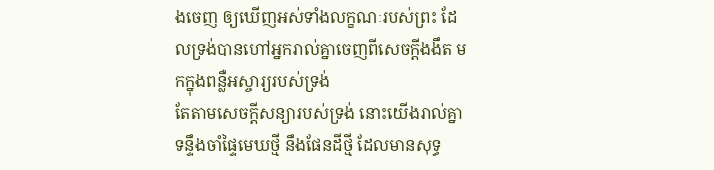ងចេញ ឲ្យឃើញអស់ទាំងលក្ខណៈរបស់ព្រះ ដែលទ្រង់បានហៅអ្នករាល់គ្នាចេញពីសេចក្ដីងងឹត មកក្នុងពន្លឺអស្ចារ្យរបស់ទ្រង់
តែតាមសេចក្ដីសន្យារបស់ទ្រង់ នោះយើងរាល់គ្នាទន្ទឹងចាំផ្ទៃមេឃថ្មី នឹងផែនដីថ្មី ដែលមានសុទ្ធ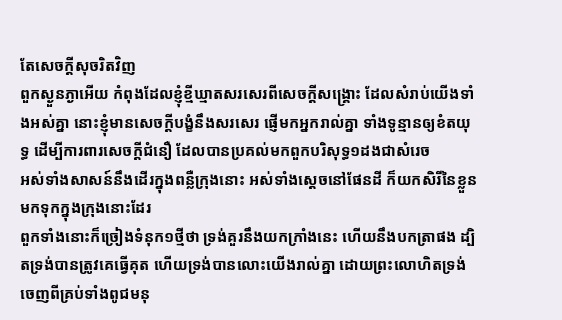តែសេចក្ដីសុចរិតវិញ
ពួកស្ងួនភ្ងាអើយ កំពុងដែលខ្ញុំខ្មីឃ្មាតសរសេរពីសេចក្ដីសង្គ្រោះ ដែលសំរាប់យើងទាំងអស់គ្នា នោះខ្ញុំមានសេចក្ដីបង្ខំនឹងសរសេរ ផ្ញើមកអ្នករាល់គ្នា ទាំងទូន្មានឲ្យខំតយុទ្ធ ដើម្បីការពារសេចក្ដីជំនឿ ដែលបានប្រគល់មកពួកបរិសុទ្ធ១ដងជាសំរេច
អស់ទាំងសាសន៍នឹងដើរក្នុងពន្លឺក្រុងនោះ អស់ទាំងស្តេចនៅផែនដី ក៏យកសិរីនៃខ្លួនមកទុកក្នុងក្រុងនោះដែរ
ពួកទាំងនោះក៏ច្រៀងទំនុក១ថ្មីថា ទ្រង់គួរនឹងយកក្រាំងនេះ ហើយនឹងបកត្រាផង ដ្បិតទ្រង់បានត្រូវគេធ្វើគុត ហើយទ្រង់បានលោះយើងរាល់គ្នា ដោយព្រះលោហិតទ្រង់ ចេញពីគ្រប់ទាំងពូជមនុ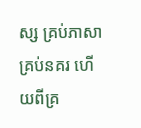ស្ស គ្រប់ភាសា គ្រប់នគរ ហើយពីគ្រ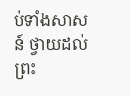ប់ទាំងសាសន៍ ថ្វាយដល់ព្រះ